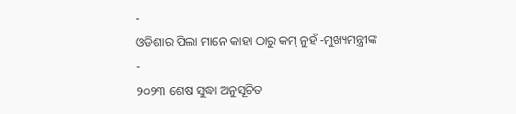-
ଓଡିଶାର ପିଲା ମାନେ କାହା ଠାରୁ କମ୍ ନୁହଁ -ମୁଖ୍ୟମନ୍ତ୍ରୀଙ୍କ
-
୨୦୨୩ ଶେଷ ସୁଦ୍ଧା ଅନୁସୂଚିତ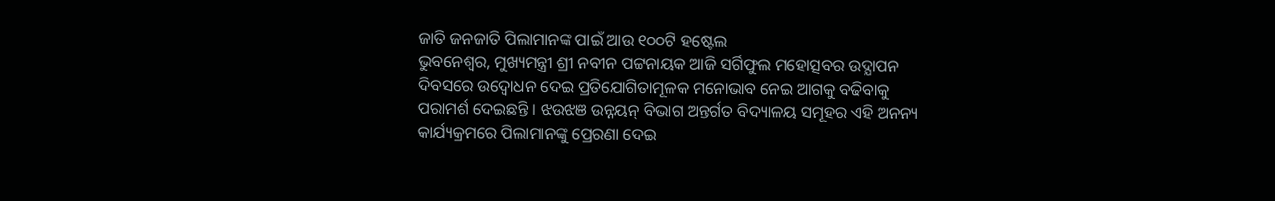ଜାତି ଜନଜାତି ପିଲାମାନଙ୍କ ପାଇଁ ଆଉ ୧୦୦ଟି ହଷ୍ଟେଲ
ଭୁବନେଶ୍ୱର, ମୁଖ୍ୟମନ୍ତ୍ରୀ ଶ୍ରୀ ନବୀନ ପଟ୍ଟନାୟକ ଆଜି ସର୍ଗିଫୁଲ ମହୋତ୍ସବର ଉଦ୍ଯାପନ ଦିବସରେ ଉଦ୍ବୋଧନ ଦେଇ ପ୍ରତିଯୋଗିତାମୂଳକ ମନୋଭାବ ନେଇ ଆଗକୁ ବଢିବାକୁ ପରାମର୍ଶ ଦେଇଛନ୍ତି । ଝଉଝଞ ଉନ୍ନୟନ୍ ବିଭାଗ ଅନ୍ତର୍ଗତ ବିଦ୍ୟାଳୟ ସମୂହର ଏହି ଅନନ୍ୟ କାର୍ଯ୍ୟକ୍ରମରେ ପିଲାମାନଙ୍କୁ ପ୍ରେରଣା ଦେଇ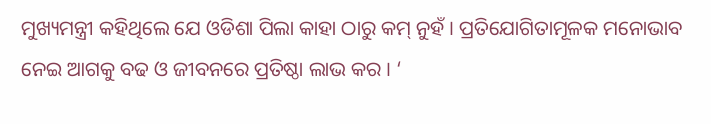ମୁଖ୍ୟମନ୍ତ୍ରୀ କହିଥିଲେ ଯେ ଓଡିଶା ପିଲା କାହା ଠାରୁ କମ୍ ନୁହଁ । ପ୍ରତିଯୋଗିତାମୂଳକ ମନୋଭାବ ନେଇ ଆଗକୁ ବଢ ଓ ଜୀବନରେ ପ୍ରତିଷ୍ଠା ଲାଭ କର । ‘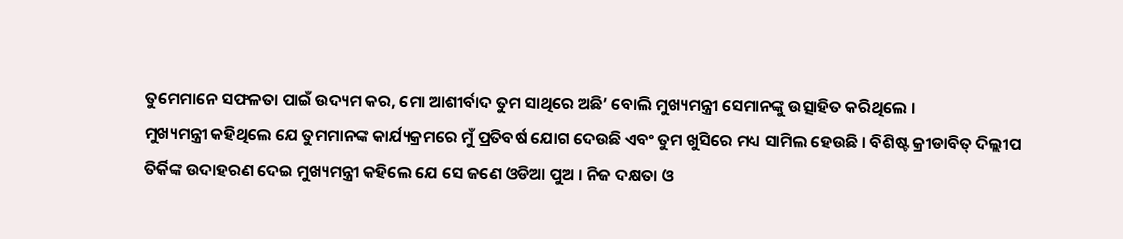ତୁମେମାନେ ସଫଳତା ପାଇଁ ଉଦ୍ୟମ କର, ମୋ ଆଶୀର୍ବାଦ ତୁମ ସାଥିରେ ଅଛି’ ବୋଲି ମୁଖ୍ୟମନ୍ତ୍ରୀ ସେମାନଙ୍କୁ ଉତ୍ସାହିତ କରିଥିଲେ ।
ମୁଖ୍ୟମନ୍ତ୍ରୀ କହିଥିଲେ ଯେ ତୁମମାନଙ୍କ କାର୍ଯ୍ୟକ୍ରମରେ ମୁଁ ପ୍ରତିବର୍ଷ ଯୋଗ ଦେଉଛି ଏବଂ ତୁମ ଖୁସିରେ ମଧ୍ୟ ସାମିଲ ହେଉଛି । ବିଶିଷ୍ଟ କ୍ରୀଡାବିତ୍ ଦିଲ୍ଲୀପ ତିର୍କିଙ୍କ ଉଦାହରଣ ଦେଇ ମୁଖ୍ୟମନ୍ତ୍ରୀ କହିଲେ ଯେ ସେ ଜଣେ ଓଡିଆ ପୁଅ । ନିଜ ଦକ୍ଷତା ଓ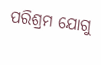ପରିଶ୍ରମ ଯୋଗୁ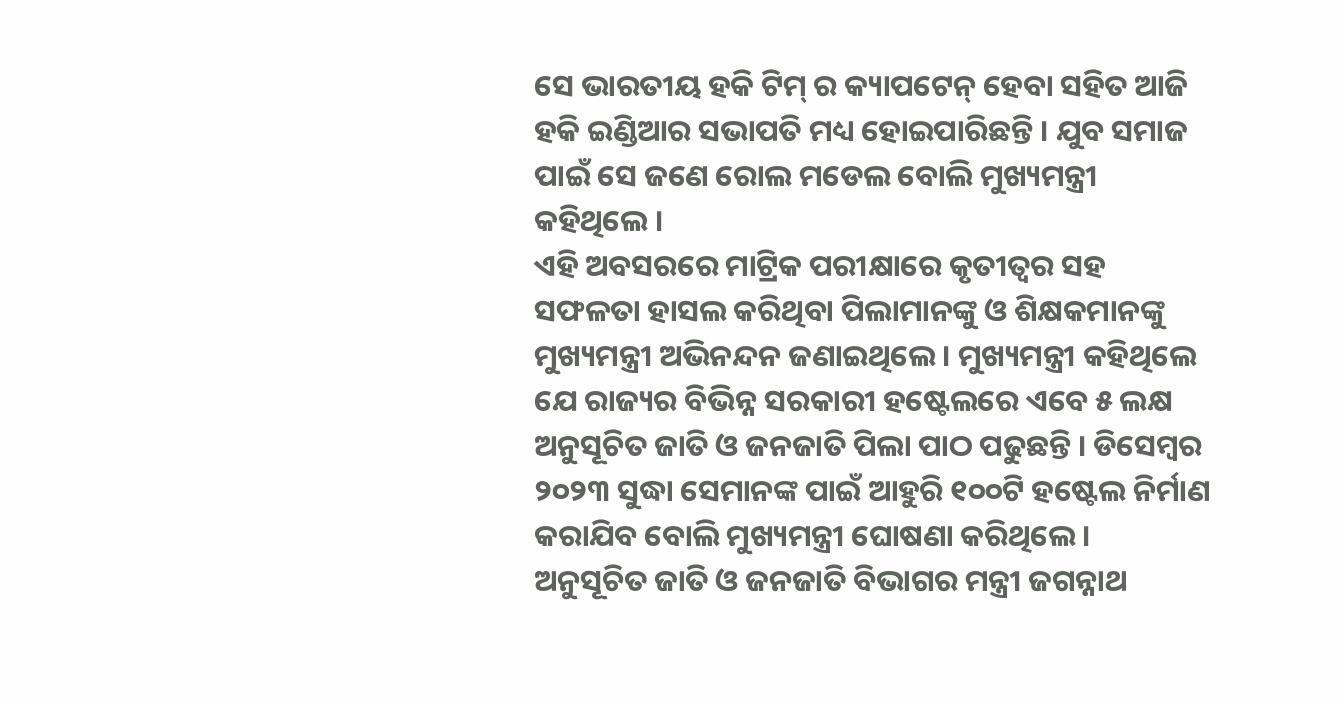ସେ ଭାରତୀୟ ହକି ଟିମ୍ ର କ୍ୟାପଟେନ୍ ହେବା ସହିତ ଆଜି ହକି ଇଣ୍ଡିଆର ସଭାପତି ମଧ୍ୟ ହୋଇପାରିଛନ୍ତି । ଯୁବ ସମାଜ ପାଇଁ ସେ ଜଣେ ରୋଲ ମଡେଲ ବୋଲି ମୁଖ୍ୟମନ୍ତ୍ରୀ କହିଥିଲେ ।
ଏହି ଅବସରରେ ମାଟ୍ରିକ ପରୀକ୍ଷାରେ କୃତୀତ୍ୱର ସହ ସଫଳତା ହାସଲ କରିଥିବା ପିଲାମାନଙ୍କୁ ଓ ଶିକ୍ଷକମାନଙ୍କୁ ମୁଖ୍ୟମନ୍ତ୍ରୀ ଅଭିନନ୍ଦନ ଜଣାଇଥିଲେ । ମୁଖ୍ୟମନ୍ତ୍ରୀ କହିଥିଲେ ଯେ ରାଜ୍ୟର ବିଭିନ୍ନ ସରକାରୀ ହଷ୍ଟେଲରେ ଏବେ ୫ ଲକ୍ଷ ଅନୁସୂଚିତ ଜାତି ଓ ଜନଜାତି ପିଲା ପାଠ ପଢୁଛନ୍ତି । ଡିସେମ୍ବର ୨୦୨୩ ସୁଦ୍ଧା ସେମାନଙ୍କ ପାଇଁ ଆହୁରି ୧୦୦ଟି ହଷ୍ଟେଲ ନିର୍ମାଣ କରାଯିବ ବୋଲି ମୁଖ୍ୟମନ୍ତ୍ରୀ ଘୋଷଣା କରିଥିଲେ ।
ଅନୁସୂଚିତ ଜାତି ଓ ଜନଜାତି ବିଭାଗର ମନ୍ତ୍ରୀ ଜଗନ୍ନାଥ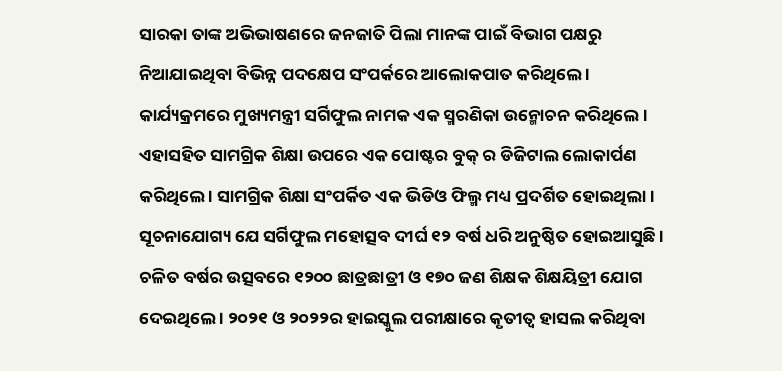ସାରକା ତାଙ୍କ ଅଭିଭାଷଣରେ ଜନଜାତି ପିଲା ମାନଙ୍କ ପାଇଁ ବିଭାଗ ପକ୍ଷରୁ ନିଆଯାଇଥିବା ବିଭିନ୍ନ ପଦକ୍ଷେପ ସଂପର୍କରେ ଆଲୋକପାତ କରିଥିଲେ । କାର୍ଯ୍ୟକ୍ରମରେ ମୁଖ୍ୟମନ୍ତ୍ରୀ ସର୍ଗିଫୁଲ ନାମକ ଏକ ସ୍ମରଣିକା ଉନ୍ମୋଚନ କରିଥିଲେ । ଏହାସହିତ ସାମଗ୍ରିକ ଶିକ୍ଷା ଉପରେ ଏକ ପୋଷ୍ଟର ବୁକ୍ ର ଡିଜିଟାଲ ଲୋକାର୍ପଣ କରିଥିଲେ । ସାମଗ୍ରିକ ଶିକ୍ଷା ସଂପର୍କିତ ଏକ ଭିଡିଓ ଫିଲ୍ମ ମଧ୍ୟ ପ୍ରଦର୍ଶିତ ହୋଇଥିଲା ।
ସୂଚନାଯୋଗ୍ୟ ଯେ ସର୍ଗିଫୁଲ ମହୋତ୍ସବ ଦୀର୍ଘ ୧୨ ବର୍ଷ ଧରି ଅନୁଷ୍ଠିତ ହୋଇଆସୁଛି । ଚଳିତ ବର୍ଷର ଉତ୍ସବରେ ୧୨୦୦ ଛାତ୍ରଛାତ୍ରୀ ଓ ୧୭୦ ଜଣ ଶିକ୍ଷକ ଶିକ୍ଷୟିତ୍ରୀ ଯୋଗ ଦେଇଥିଲେ । ୨୦୨୧ ଓ ୨୦୨୨ର ହାଇସ୍କୁଲ ପରୀକ୍ଷାରେ କୃତୀତ୍ୱ ହାସଲ କରିଥିବା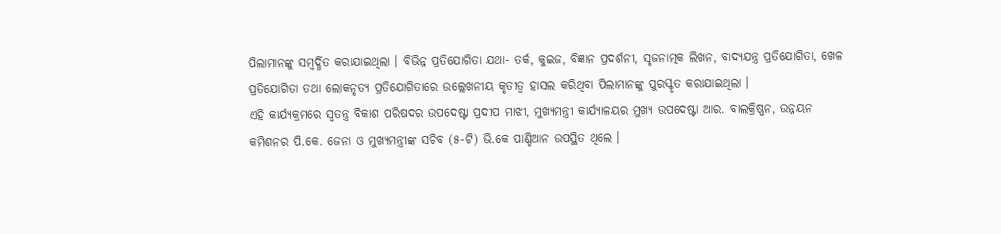ପିଲାମାନଙ୍କୁ ସମ୍ବର୍ଦ୍ଧିତ କରାଯାଇଥିଲା । ବିଭିନ୍ନ ପ୍ରତିଯୋଗିତା ଯଥା- ତର୍କ, କୁଇଜ, ବିଜ୍ଞାନ ପ୍ରଦର୍ଶନୀ, ସୃଜନାତ୍ମକ ଲିଖନ, ବାଦ୍ୟଯନ୍ତ୍ର ପ୍ରତିଯୋଗିତା, ଖେଳ ପ୍ରତିଯୋଗିତା ତଥା ଲୋକନୃତ୍ୟ ପ୍ରତିଯୋଗିତାରେ ଉଲ୍ଲେଖନୀୟ କୃତୀତ୍ୱ ହାସଲ କରିଥିବା ପିଲାମାନଙ୍କୁ ପୁରସ୍କୃତ କରାଯାଇଥିଲା ।
ଏହି କାର୍ଯ୍ୟକ୍ରମରେ ସ୍ୱତନ୍ତ୍ର ବିକାଶ ପରିଷଦର ଉପଦେଷ୍ଟା ପ୍ରଦୀପ ମାଝୀ, ମୁଖ୍ୟମନ୍ତ୍ରୀ କାର୍ଯ୍ୟାଳୟର ମୁଖ୍ୟ ଉପଦେଷ୍ଟା ଆର. ବାଲକ୍ରିଷ୍ଣନ, ଉନ୍ନୟନ କମିଶନର ପି.କେ. ଜେନା ଓ ମୁଖ୍ୟମନ୍ତ୍ରୀଙ୍କ ସଚିବ (୫-ଟି) ଭି.କେ ପାଣ୍ଡିଆନ ଉପସ୍ଥିତ ଥିଲେ ।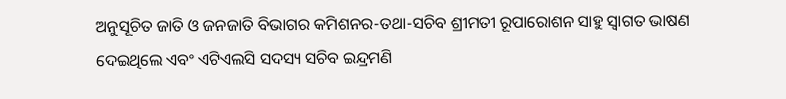ଅନୁସୂଚିତ ଜାତି ଓ ଜନଜାତି ବିଭାଗର କମିଶନର-ତଥା-ସଚିବ ଶ୍ରୀମତୀ ରୂପାରୋଶନ ସାହୁ ସ୍ୱାଗତ ଭାଷଣ ଦେଇଥିଲେ ଏବଂ ଏଟିଏଲସି ସଦସ୍ୟ ସଚିବ ଇନ୍ଦ୍ରମଣି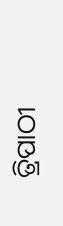ତ୍ରିପାଠୀ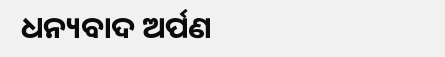ଧନ୍ୟବାଦ ଅର୍ପଣ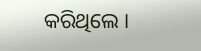କରିଥିଲେ ।